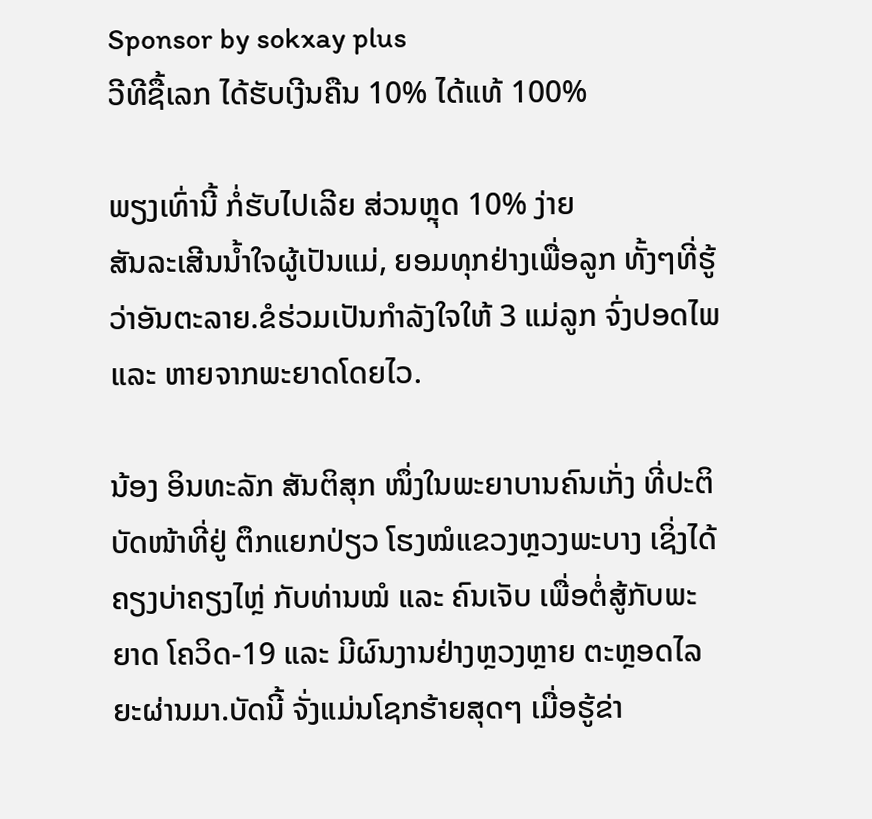Sponsor by sokxay plus
ວີທີຊື້ເລກ ໄດ້ຮັບເງີນຄືນ 10% ໄດ້ແທ້ 100%

ພຽງເທົ່ານີ້ ກໍ່ຮັບໄປເລີຍ ສ່ວນຫຼຸດ 10% ງ່າຍ
ສັນລະເສີນນ້ຳໃຈຜູ້ເປັນແມ່, ຍອມທຸກຢ່າງເພື່ອລູກ ທັ້ງໆທີ່ຮູ້ວ່າອັນຕະລາຍ.ຂໍຮ່ວມເປັນກຳລັງໃຈໃຫ້ 3 ແມ່ລູກ ຈົ່ງປອດໄພ ແລະ ຫາຍຈາກພະຍາດໂດຍໄວ.

ນ້ອງ ອິນທະລັກ ສັນຕິສຸກ ໜຶ່ງໃນພະຍາບານຄົນເກັ່ງ ທີ່ປະຕິບັດໜ້າທີ່ຢູ່ ຕຶກແຍກປ່ຽວ ໂຮງໝໍແຂວງຫຼວງພະບາງ ເຊິ່ງໄດ້ຄຽງບ່າຄຽງໄຫຼ່ ກັບທ່ານໝໍ ແລະ ຄົນເຈັບ ເພື່ອຕໍ່ສູ້ກັບພະຍາດ ໂຄວິດ-19 ແລະ ມີຜົນງານຢ່າງຫຼວງຫຼາຍ ຕະຫຼອດໄລຍະຜ່ານມາ.ບັດນີ້ ຈັ່ງແມ່ນໂຊກຮ້າຍສຸດໆ ເມື່ອຮູ້ຂ່າ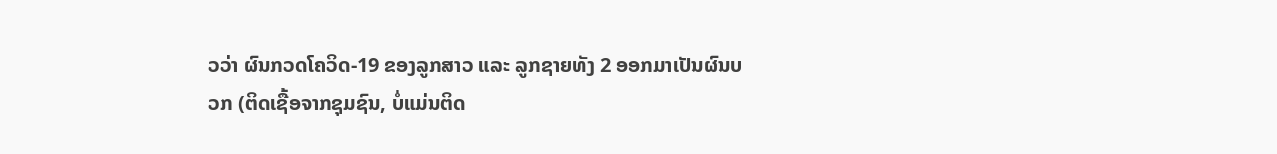ວວ່າ ຜົນກວດໂຄວິດ-19 ຂອງລູກສາວ ແລະ ລູກຊາຍທັງ 2 ອອກມາເປັນຜົນບວກ (ຕິດເຊື້ອຈາກຊຸມຊົນ, ບໍ່ແມ່ນຕິດ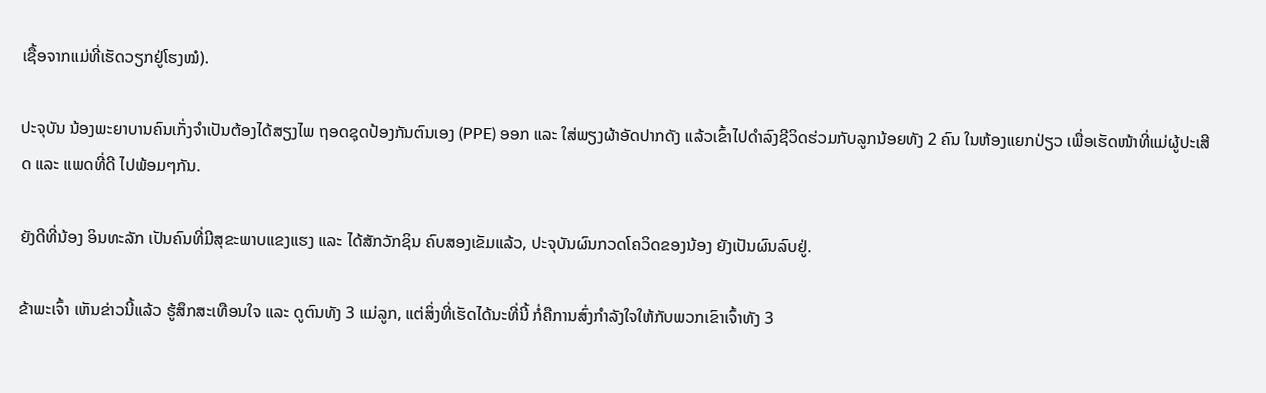ເຊື້ອຈາກແມ່ທີ່ເຮັດວຽກຢູ່ໂຮງໝໍ).

ປະຈຸບັນ ນ້ອງພະຍາບານຄົນເກັ່ງຈຳເປັນຕ້ອງໄດ້ສຽງໄພ ຖອດຊຸດປ້ອງກັນຕົນເອງ (PPE) ອອກ ແລະ ໃສ່ພຽງຜ້າອັດປາກດັງ ແລ້ວເຂົ້າໄປດຳລົງຊີວິດຮ່ວມກັບລູກນ້ອຍທັງ 2 ຄົນ ໃນຫ້ອງແຍກປ່ຽວ ເພື່ອເຮັດໜ້າທີ່ແມ່ຜູ້ປະເສີດ ແລະ ແພດທີ່ດີ ໄປພ້ອມໆກັນ.

ຍັງດີທີ່ນ້ອງ ອິນທະລັກ ເປັນຄົນທີ່ມີສຸຂະພາບແຂງແຮງ ແລະ ໄດ້ສັກວັກຊິນ ຄົບສອງເຂັມແລ້ວ, ປະຈຸບັນຜົນກວດໂຄວິດຂອງນ້ອງ ຍັງເປັນຜົນລົບຢູ່.

ຂ້າພະເຈົ້າ ເຫັນຂ່າວນີ້ແລ້ວ ຮູ້ສຶກສະເທືອນໃຈ ແລະ ດູຕົນທັງ 3 ແມ່ລູກ, ແຕ່ສິ່ງທີ່ເຮັດໄດ້ນະທີ່ນີ້ ກໍ່ຄືການສົ່ງກຳລັງໃຈໃຫ້ກັບພວກເຂົາເຈົ້າທັງ 3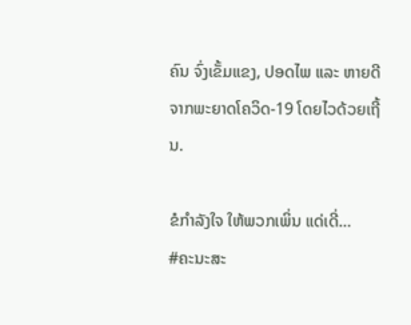ຄົນ ຈົ່ງເຂັ້ມແຂງ, ປອດໄພ ແລະ ຫາຍດີຈາກພະຍາດໂຄວິດ-19 ໂດຍໄວດ້ວຍເຖີ້ນ.

ຂໍກຳລັງໃຈ ໃຫ້ພວກເພິ່ນ ແດ່ເດີ່…
#ຄະນະສະ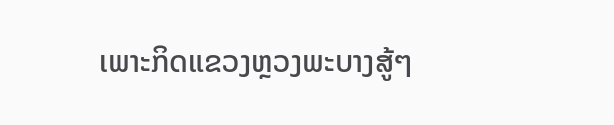ເພາະກິດແຂວງຫຼວງພະບາງສູ້ໆ